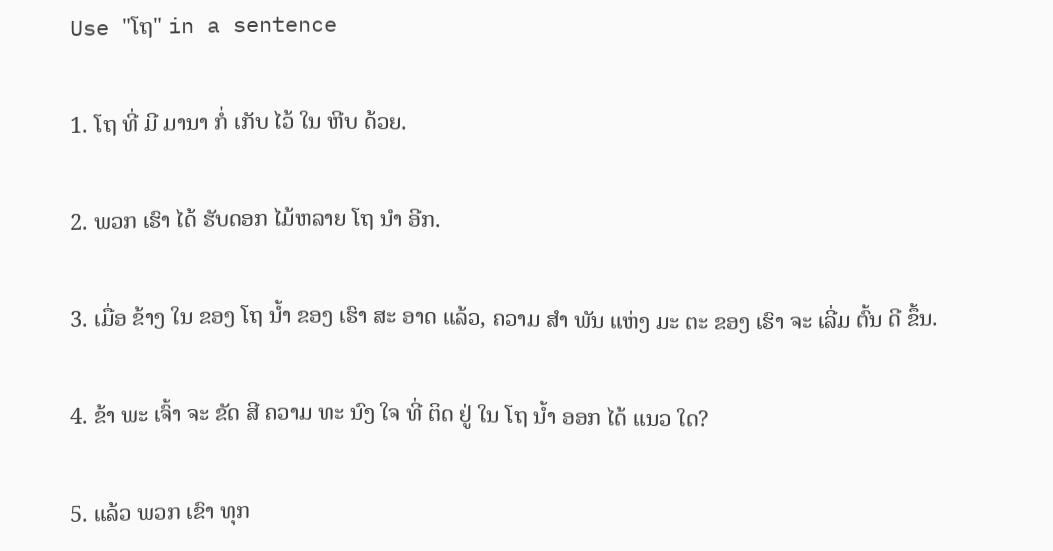Use "ໂຖ" in a sentence

1. ໂຖ ທີ່ ມີ ມານາ ກໍ່ ເກັບ ໄວ້ ໃນ ຫີບ ດ້ວຍ.

2. ພວກ ເຮົາ ໄດ້ ຮັບດອກ ໄມ້ຫລາຍ ໂຖ ນໍາ ອີກ.

3. ເມື່ອ ຂ້າງ ໃນ ຂອງ ໂຖ ນ້ຳ ຂອງ ເຮົາ ສະ ອາດ ແລ້ວ, ຄວາມ ສໍາ ພັນ ແຫ່ງ ມະ ຕະ ຂອງ ເຮົາ ຈະ ເລີ່ມ ຕົ້ນ ດີ ຂຶ້ນ.

4. ຂ້າ ພະ ເຈົ້າ ຈະ ຂັດ ສີ ຄວາມ ທະ ນົງ ໃຈ ທີ່ ຕິດ ຢູ່ ໃນ ໂຖ ນ້ຳ ອອກ ໄດ້ ແນວ ໃດ?

5. ແລ້ວ ພວກ ເຂົາ ທຸກ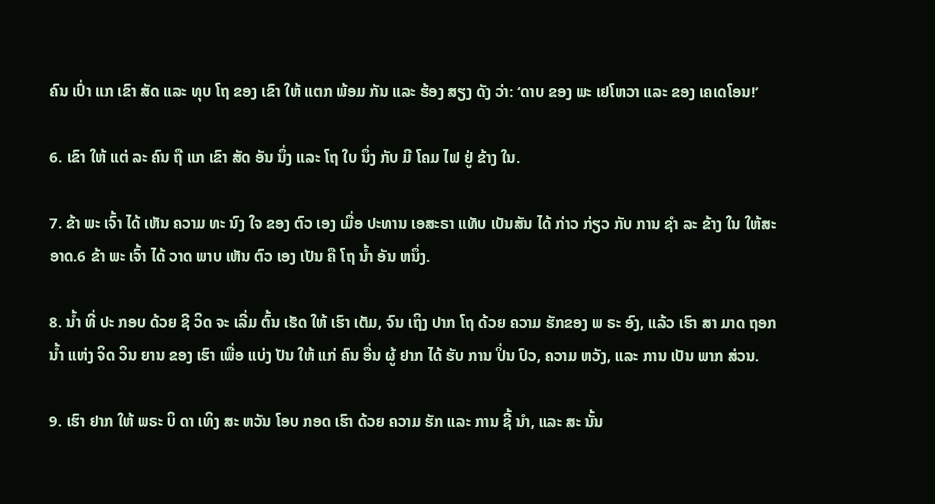ຄົນ ເປົ່າ ແກ ເຂົາ ສັດ ແລະ ທຸບ ໂຖ ຂອງ ເຂົາ ໃຫ້ ແຕກ ພ້ອມ ກັນ ແລະ ຮ້ອງ ສຽງ ດັງ ວ່າ: ‘ດາບ ຂອງ ພະ ເຢໂຫວາ ແລະ ຂອງ ເຄເດໂອນ!’

6. ເຂົາ ໃຫ້ ແຕ່ ລະ ຄົນ ຖື ແກ ເຂົາ ສັດ ອັນ ນຶ່ງ ແລະ ໂຖ ໃບ ນຶ່ງ ກັບ ມີ ໂຄມ ໄຟ ຢູ່ ຂ້າງ ໃນ.

7. ຂ້າ ພະ ເຈົ້າ ໄດ້ ເຫັນ ຄວາມ ທະ ນົງ ໃຈ ຂອງ ຕົວ ເອງ ເມື່ອ ປະທານ ເອສະຣາ ແທັບ ເບັນສັນ ໄດ້ ກ່າວ ກ່ຽວ ກັບ ການ ຊໍາ ລະ ຂ້າງ ໃນ ໃຫ້ສະ ອາດ.6 ຂ້າ ພະ ເຈົ້າ ໄດ້ ວາດ ພາບ ເຫັນ ຕົວ ເອງ ເປັນ ຄື ໂຖ ນ້ຳ ອັນ ຫນຶ່ງ.

8. ນ້ຳ ທີ່ ປະ ກອບ ດ້ວຍ ຊີ ວິດ ຈະ ເລີ່ມ ຕົ້ນ ເຮັດ ໃຫ້ ເຮົາ ເຕັມ, ຈົນ ເຖິງ ປາກ ໂຖ ດ້ວຍ ຄວາມ ຮັກຂອງ ພ ຣະ ອົງ, ແລ້ວ ເຮົາ ສາ ມາດ ຖອກ ນ້ຳ ແຫ່ງ ຈິດ ວິນ ຍານ ຂອງ ເຮົາ ເພື່ອ ແບ່ງ ປັນ ໃຫ້ ແກ່ ຄົນ ອື່ນ ຜູ້ ຢາກ ໄດ້ ຮັບ ການ ປິ່ນ ປົວ, ຄວາມ ຫວັງ, ແລະ ການ ເປັນ ພາກ ສ່ວນ.

9. ເຮົາ ຢາກ ໃຫ້ ພຣະ ບິ ດາ ເທິງ ສະ ຫວັນ ໂອບ ກອດ ເຮົາ ດ້ວຍ ຄວາມ ຮັກ ແລະ ການ ຊີ້ ນໍາ, ແລະ ສະ ນັ້ນ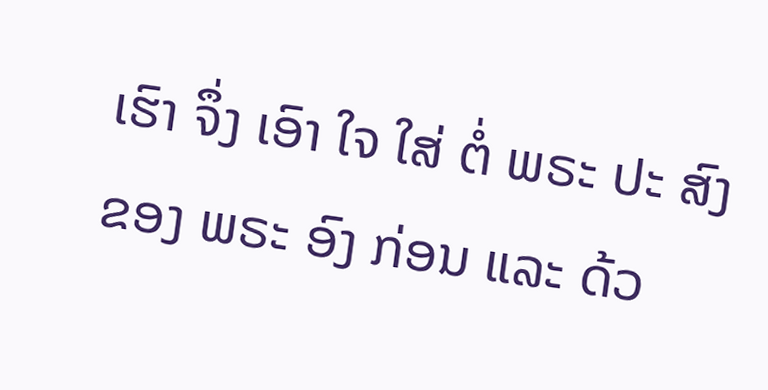ເຮົາ ຈຶ່ງ ເອົາ ໃຈ ໃສ່ ຕໍ່ ພຣະ ປະ ສົງ ຂອງ ພຣະ ອົງ ກ່ອນ ແລະ ດ້ວ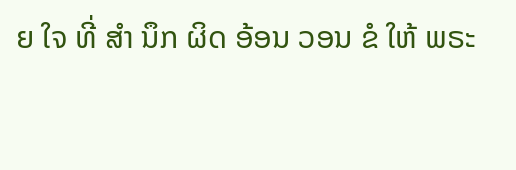ຍ ໃຈ ທີ່ ສໍາ ນຶກ ຜິດ ອ້ອນ ວອນ ຂໍ ໃຫ້ ພຣະ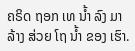ຄຣິດ ຖອກ ເທ ນ້ຳ ລົງ ມາ ລ້າງ ສ່ວຍ ໂຖ ນ້ຳ ຂອງ ເຮົາ.